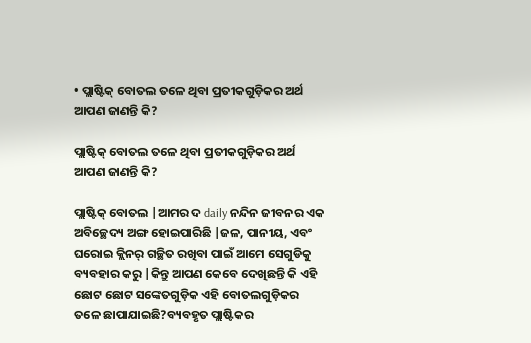• ପ୍ଲାଷ୍ଟିକ୍ ବୋତଲ ତଳେ ଥିବା ପ୍ରତୀକଗୁଡ଼ିକର ଅର୍ଥ ଆପଣ ଜାଣନ୍ତି କି?

ପ୍ଲାଷ୍ଟିକ୍ ବୋତଲ ତଳେ ଥିବା ପ୍ରତୀକଗୁଡ଼ିକର ଅର୍ଥ ଆପଣ ଜାଣନ୍ତି କି?

ପ୍ଲାଷ୍ଟିକ୍ ବୋତଲ |ଆମର ଦ daily ନନ୍ଦିନ ଜୀବନର ଏକ ଅବିଚ୍ଛେଦ୍ୟ ଅଙ୍ଗ ହୋଇପାରିଛି |ଜଳ, ପାନୀୟ, ଏବଂ ଘରୋଇ କ୍ଲିନର୍ ଗଚ୍ଛିତ ରଖିବା ପାଇଁ ଆମେ ସେଗୁଡିକୁ ବ୍ୟବହାର କରୁ |କିନ୍ତୁ ଆପଣ କେବେ ଦେଖିଛନ୍ତି କି ଏହି ଛୋଟ ଛୋଟ ସଙ୍କେତଗୁଡ଼ିକ ଏହି ବୋତଲଗୁଡ଼ିକର ତଳେ ଛାପାଯାଇଛି?ବ୍ୟବହୃତ ପ୍ଲାଷ୍ଟିକର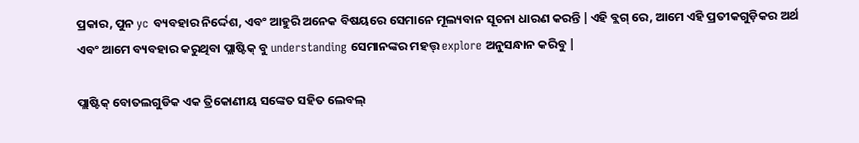ପ୍ରକାର, ପୁନ yc ବ୍ୟବହାର ନିର୍ଦ୍ଦେଶ, ଏବଂ ଆହୁରି ଅନେକ ବିଷୟରେ ସେମାନେ ମୂଲ୍ୟବାନ ସୂଚନା ଧାରଣ କରନ୍ତି |ଏହି ବ୍ଲଗ୍ ରେ, ଆମେ ଏହି ପ୍ରତୀକଗୁଡ଼ିକର ଅର୍ଥ ଏବଂ ଆମେ ବ୍ୟବହାର କରୁଥିବା ପ୍ଲାଷ୍ଟିକ୍ ବୁ understanding ସେମାନଙ୍କର ମହତ୍ତ୍ explore ଅନୁସନ୍ଧାନ କରିବୁ |

ପ୍ଲାଷ୍ଟିକ୍ ବୋତଲଗୁଡିକ ଏକ ତ୍ରିକୋଣୀୟ ସଙ୍କେତ ସହିତ ଲେବଲ୍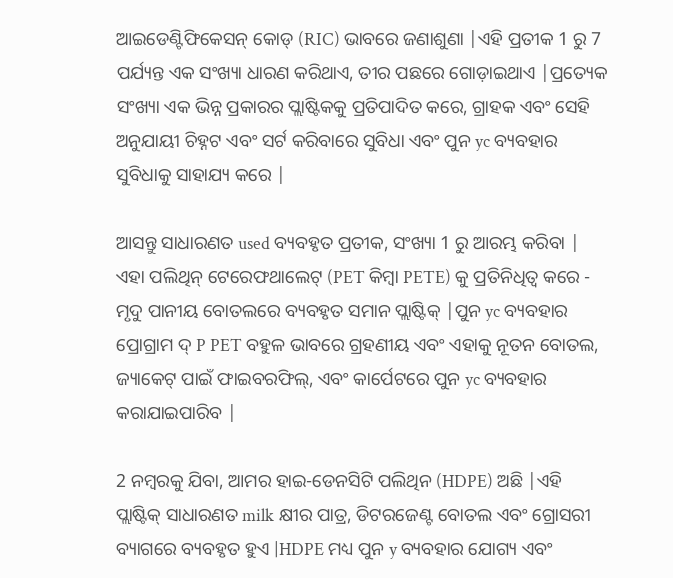ଆଇଡେଣ୍ଟିଫିକେସନ୍ କୋଡ୍ (RIC) ଭାବରେ ଜଣାଶୁଣା |ଏହି ପ୍ରତୀକ 1 ରୁ 7 ପର୍ଯ୍ୟନ୍ତ ଏକ ସଂଖ୍ୟା ଧାରଣ କରିଥାଏ, ତୀର ପଛରେ ଗୋଡ଼ାଇଥାଏ |ପ୍ରତ୍ୟେକ ସଂଖ୍ୟା ଏକ ଭିନ୍ନ ପ୍ରକାରର ପ୍ଲାଷ୍ଟିକକୁ ପ୍ରତିପାଦିତ କରେ, ଗ୍ରାହକ ଏବଂ ସେହି ଅନୁଯାୟୀ ଚିହ୍ନଟ ଏବଂ ସର୍ଟ କରିବାରେ ସୁବିଧା ଏବଂ ପୁନ yc ବ୍ୟବହାର ସୁବିଧାକୁ ସାହାଯ୍ୟ କରେ |

ଆସନ୍ତୁ ସାଧାରଣତ used ବ୍ୟବହୃତ ପ୍ରତୀକ, ସଂଖ୍ୟା 1 ରୁ ଆରମ୍ଭ କରିବା | ଏହା ପଲିଥିନ୍ ଟେରେଫଥାଲେଟ୍ (PET କିମ୍ବା PETE) କୁ ପ୍ରତିନିଧିତ୍ୱ କରେ - ମୃଦୁ ପାନୀୟ ବୋତଲରେ ବ୍ୟବହୃତ ସମାନ ପ୍ଲାଷ୍ଟିକ୍ |ପୁନ yc ବ୍ୟବହାର ପ୍ରୋଗ୍ରାମ ଦ୍ P PET ବହୁଳ ଭାବରେ ଗ୍ରହଣୀୟ ଏବଂ ଏହାକୁ ନୂତନ ବୋତଲ, ଜ୍ୟାକେଟ୍ ପାଇଁ ଫାଇବରଫିଲ୍, ଏବଂ କାର୍ପେଟରେ ପୁନ yc ବ୍ୟବହାର କରାଯାଇପାରିବ |

2 ନମ୍ବରକୁ ଯିବା, ଆମର ହାଇ-ଡେନସିଟି ପଲିଥିନ (HDPE) ଅଛି |ଏହି ପ୍ଲାଷ୍ଟିକ୍ ସାଧାରଣତ milk କ୍ଷୀର ପାତ୍ର, ଡିଟରଜେଣ୍ଟ ବୋତଲ ଏବଂ ଗ୍ରୋସରୀ ବ୍ୟାଗରେ ବ୍ୟବହୃତ ହୁଏ |HDPE ମଧ୍ୟ ପୁନ y ବ୍ୟବହାର ଯୋଗ୍ୟ ଏବଂ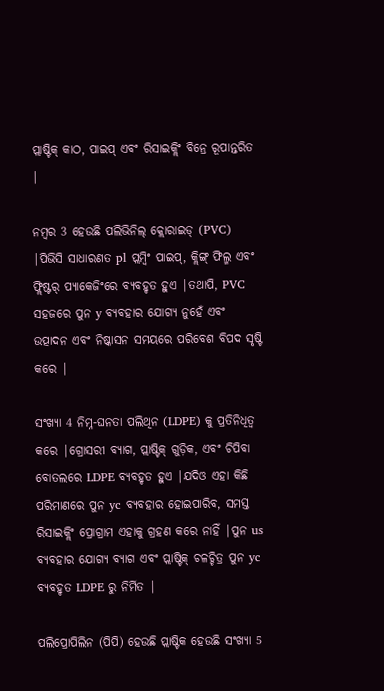ପ୍ଲାଷ୍ଟିକ୍ କାଠ, ପାଇପ୍ ଏବଂ ରିସାଇକ୍ଲିଂ ବିନ୍ରେ ରୂପାନ୍ତରିତ |

ନମ୍ବର 3 ହେଉଛି ପଲିଭିନିଲ୍ କ୍ଲୋରାଇଡ୍ (PVC) |ପିଭିସି ସାଧାରଣତ pl ପ୍ଲମ୍ବିଂ ପାଇପ୍, କ୍ଲିଙ୍ଗ୍ ଫିଲ୍ମ ଏବଂ ଫ୍ଲିଷ୍ଟର୍ ପ୍ୟାକେଜିଂରେ ବ୍ୟବହୃତ ହୁଏ |ତଥାପି, PVC ସହଜରେ ପୁନ y ବ୍ୟବହାର ଯୋଗ୍ୟ ନୁହେଁ ଏବଂ ଉତ୍ପାଦନ ଏବଂ ନିଷ୍କାସନ ସମୟରେ ପରିବେଶ ବିପଦ ସୃଷ୍ଟି କରେ |

ସଂଖ୍ୟା 4 ନିମ୍ନ-ଘନତା ପଲିଥିନ (LDPE) କୁ ପ୍ରତିନିଧିତ୍ୱ କରେ |ଗ୍ରୋସରୀ ବ୍ୟାଗ, ପ୍ଲାଷ୍ଟିକ୍ ଗୁଡ଼ିକ, ଏବଂ ଚିପିବା ବୋତଲରେ LDPE ବ୍ୟବହୃତ ହୁଏ |ଯଦିଓ ଏହା କିଛି ପରିମାଣରେ ପୁନ yc ବ୍ୟବହାର ହୋଇପାରିବ, ସମସ୍ତ ରିସାଇକ୍ଲିଂ ପ୍ରୋଗ୍ରାମ ଏହାକୁ ଗ୍ରହଣ କରେ ନାହିଁ |ପୁନ us ବ୍ୟବହାର ଯୋଗ୍ୟ ବ୍ୟାଗ ଏବଂ ପ୍ଲାଷ୍ଟିକ୍ ଚଳଚ୍ଚିତ୍ର ପୁନ yc ବ୍ୟବହୃତ LDPE ରୁ ନିର୍ମିତ |

ପଲିପ୍ରୋପିଲିନ (ପିପି) ହେଉଛି ପ୍ଲାଷ୍ଟିକ ହେଉଛି ସଂଖ୍ୟା 5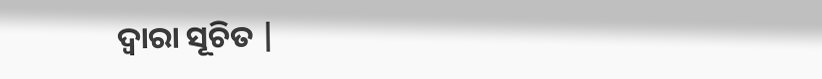ଦ୍ୱାରା ସୂଚିତ |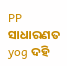PP ସାଧାରଣତ yog ଦହି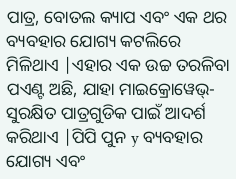ପାତ୍ର, ବୋତଲ କ୍ୟାପ ଏବଂ ଏକ ଥର ବ୍ୟବହାର ଯୋଗ୍ୟ କଟଲିରେ ମିଳିଥାଏ |ଏହାର ଏକ ଉଚ୍ଚ ତରଳିବା ପଏଣ୍ଟ ଅଛି, ଯାହା ମାଇକ୍ରୋୱେଭ୍-ସୁରକ୍ଷିତ ପାତ୍ରଗୁଡିକ ପାଇଁ ଆଦର୍ଶ କରିଥାଏ |ପିପି ପୁନ y ବ୍ୟବହାର ଯୋଗ୍ୟ ଏବଂ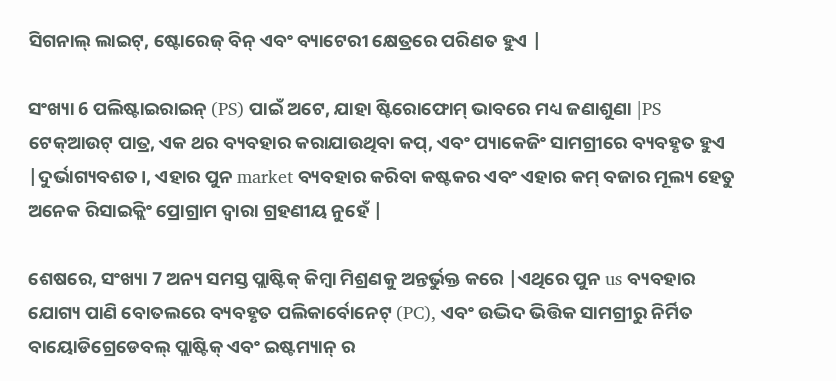ସିଗନାଲ୍ ଲାଇଟ୍, ଷ୍ଟୋରେଜ୍ ବିନ୍ ଏବଂ ବ୍ୟାଟେରୀ କ୍ଷେତ୍ରରେ ପରିଣତ ହୁଏ |

ସଂଖ୍ୟା 6 ପଲିଷ୍ଟାଇରାଇନ୍ (PS) ପାଇଁ ଅଟେ, ଯାହା ଷ୍ଟିରୋଫୋମ୍ ଭାବରେ ମଧ୍ୟ ଜଣାଶୁଣା |PS ଟେକ୍ଆଉଟ୍ ପାତ୍ର, ଏକ ଥର ବ୍ୟବହାର କରାଯାଉଥିବା କପ୍, ଏବଂ ପ୍ୟାକେଜିଂ ସାମଗ୍ରୀରେ ବ୍ୟବହୃତ ହୁଏ |ଦୁର୍ଭାଗ୍ୟବଶତ।, ଏହାର ପୁନ market ବ୍ୟବହାର କରିବା କଷ୍ଟକର ଏବଂ ଏହାର କମ୍ ବଜାର ମୂଲ୍ୟ ହେତୁ ଅନେକ ରିସାଇକ୍ଲିଂ ପ୍ରୋଗ୍ରାମ ଦ୍ୱାରା ଗ୍ରହଣୀୟ ନୁହେଁ |

ଶେଷରେ, ସଂଖ୍ୟା 7 ଅନ୍ୟ ସମସ୍ତ ପ୍ଲାଷ୍ଟିକ୍ କିମ୍ବା ମିଶ୍ରଣକୁ ଅନ୍ତର୍ଭୁକ୍ତ କରେ |ଏଥିରେ ପୁନ us ବ୍ୟବହାର ଯୋଗ୍ୟ ପାଣି ବୋତଲରେ ବ୍ୟବହୃତ ପଲିକାର୍ବୋନେଟ୍ (PC), ଏବଂ ଉଦ୍ଭିଦ ଭିତ୍ତିକ ସାମଗ୍ରୀରୁ ନିର୍ମିତ ବାୟୋଡିଗ୍ରେଡେବଲ୍ ପ୍ଲାଷ୍ଟିକ୍ ଏବଂ ଇଷ୍ଟମ୍ୟାନ୍ ର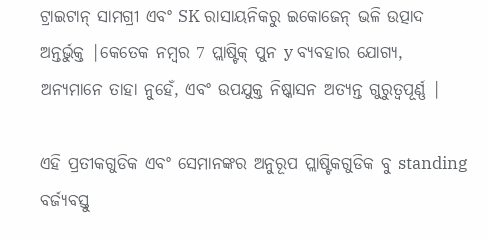ଟ୍ରାଇଟାନ୍ ସାମଗ୍ରୀ ଏବଂ SK ରାସାୟନିକରୁ ଇକୋଜେନ୍ ଭଳି ଉତ୍ପାଦ ଅନ୍ତର୍ଭୁକ୍ତ |କେତେକ ନମ୍ବର 7 ପ୍ଲାଷ୍ଟିକ୍ ପୁନ y ବ୍ୟବହାର ଯୋଗ୍ୟ, ଅନ୍ୟମାନେ ତାହା ନୁହେଁ, ଏବଂ ଉପଯୁକ୍ତ ନିଷ୍କାସନ ଅତ୍ୟନ୍ତ ଗୁରୁତ୍ୱପୂର୍ଣ୍ଣ |

ଏହି ପ୍ରତୀକଗୁଡିକ ଏବଂ ସେମାନଙ୍କର ଅନୁରୂପ ପ୍ଲାଷ୍ଟିକଗୁଡିକ ବୁ standing ବର୍ଜ୍ୟବସ୍ତୁ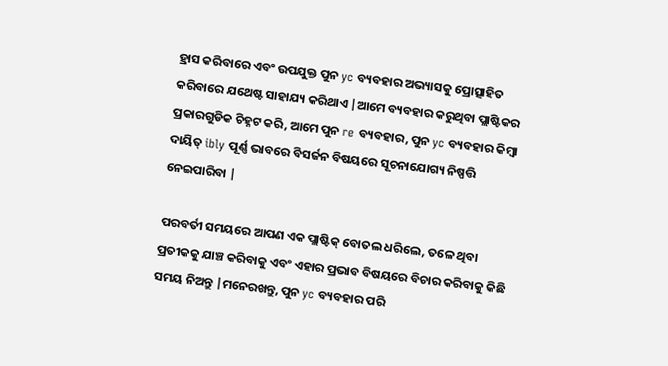ହ୍ରାସ କରିବାରେ ଏବଂ ଉପଯୁକ୍ତ ପୁନ yc ବ୍ୟବହାର ଅଭ୍ୟାସକୁ ପ୍ରୋତ୍ସାହିତ କରିବାରେ ଯଥେଷ୍ଟ ସାହାଯ୍ୟ କରିଥାଏ |ଆମେ ବ୍ୟବହାର କରୁଥିବା ପ୍ଲାଷ୍ଟିକର ପ୍ରକାରଗୁଡିକ ଚିହ୍ନଟ କରି, ଆମେ ପୁନ re ବ୍ୟବହାର, ପୁନ yc ବ୍ୟବହାର କିମ୍ବା ଦାୟିତ୍ ibly ପୂର୍ଣ୍ଣ ଭାବରେ ବିସର୍ଜନ ବିଷୟରେ ସୂଚନାଯୋଗ୍ୟ ନିଷ୍ପତ୍ତି ନେଇପାରିବା |

ପରବର୍ତୀ ସମୟରେ ଆପଣ ଏକ ପ୍ଲାଷ୍ଟିକ୍ ବୋତଲ ଧରିଲେ, ତଳେ ଥିବା ପ୍ରତୀକକୁ ଯାଞ୍ଚ କରିବାକୁ ଏବଂ ଏହାର ପ୍ରଭାବ ବିଷୟରେ ବିଚାର କରିବାକୁ କିଛି ସମୟ ନିଅନ୍ତୁ |ମନେରଖନ୍ତୁ, ପୁନ yc ବ୍ୟବହାର ପରି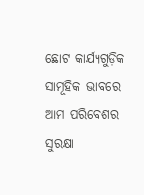ଛୋଟ କାର୍ଯ୍ୟଗୁଡ଼ିକ ସାମୂହିକ ଭାବରେ ଆମ ପରିବେଶର ସୁରକ୍ଷା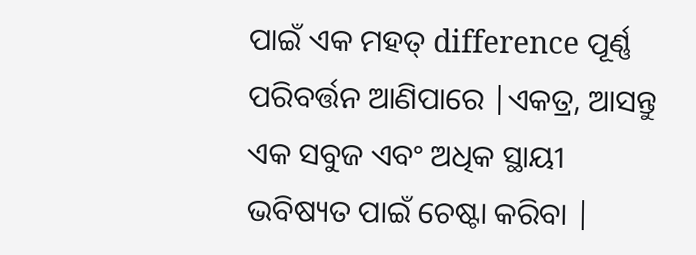ପାଇଁ ଏକ ମହତ୍ difference ପୂର୍ଣ୍ଣ ପରିବର୍ତ୍ତନ ଆଣିପାରେ |ଏକତ୍ର, ଆସନ୍ତୁ ଏକ ସବୁଜ ଏବଂ ଅଧିକ ସ୍ଥାୟୀ ଭବିଷ୍ୟତ ପାଇଁ ଚେଷ୍ଟା କରିବା |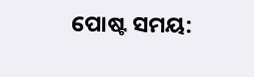ପୋଷ୍ଟ ସମୟ: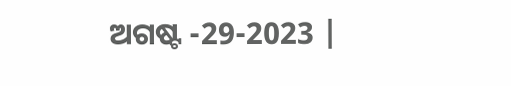ଅଗଷ୍ଟ -29-2023 |